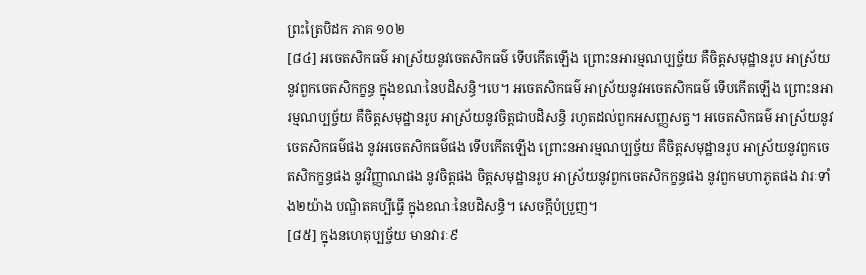ព្រះត្រៃបិដក ភាគ ១០២
[៨៤] អចេតសិកធម៌ អាស្រ័យនូវចេតសិកធម៌ ទើបកើតឡើង ព្រោះនអារម្មណប្បច្ច័យ គឺចិត្តសមុដ្ឋានរូប អាស្រ័យនូវពួកចេតសិកក្ខន្ធ ក្នុងខណៈនៃបដិសន្ធិ។បេ។ អចេតសិកធម៌ អាស្រ័យនូវអចេតសិកធម៌ ទើបកើតឡើង ព្រោះនអារម្មណប្បច្ច័យ គឺចិត្តសមុដ្ឋានរូប អាស្រ័យនូវចិត្តជាបដិសន្ធិ រហូតដល់ពួកអសញ្ញសត្វ។ អចេតសិកធម៌ អាស្រ័យនូវចេតសិកធម៌ផង នូវអចេតសិកធម៌ផង ទើបកើតឡើង ព្រោះនអារម្មណប្បច្ច័យ គឺចិត្តសមុដ្ឋានរូប អាស្រ័យនូវពួកចេតសិកក្ខន្ធផង នូវវិញ្ញាណផង នូវចិត្តផង ចិត្តសមុដ្ឋានរូប អាស្រ័យនូវពួកចេតសិកក្ខន្ធផង នូវពួកមហាភូតផង វារៈទាំង២យ៉ាង បណ្ឌិតគប្បីធើ្វ ក្នុងខណៈនៃបដិសន្ធិ។ សេចក្តីបំប្រួញ។
[៨៥] ក្នុងនហេតុប្បច្ច័យ មានវារៈ៩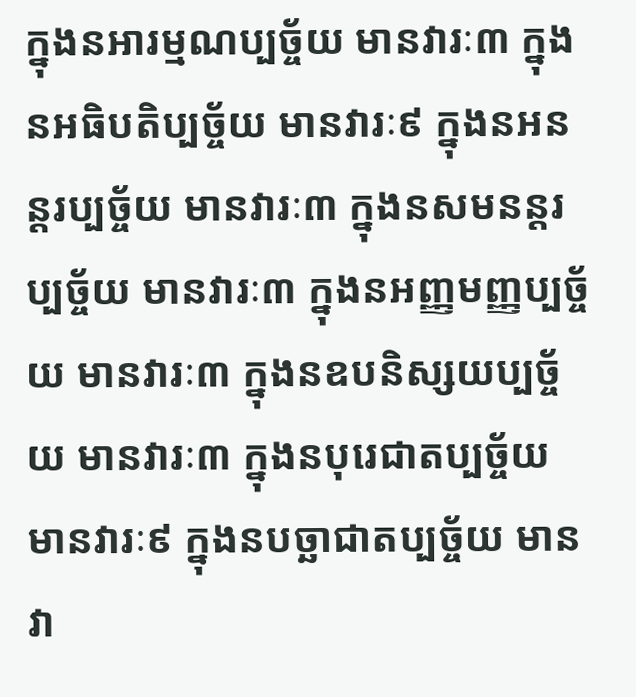ក្នុងនអារម្មណប្បច្ច័យ មានវារៈ៣ ក្នុងនអធិបតិប្បច្ច័យ មានវារៈ៩ ក្នុងនអនន្តរប្បច្ច័យ មានវារៈ៣ ក្នុងនសមនន្តរប្បច្ច័យ មានវារៈ៣ ក្នុងនអញ្ញមញ្ញប្បច្ច័យ មានវារៈ៣ ក្នុងនឧបនិស្សយប្បច្ច័យ មានវារៈ៣ ក្នុងនបុរេជាតប្បច្ច័យ មានវារៈ៩ ក្នុងនបច្ឆាជាតប្បច្ច័យ មានវា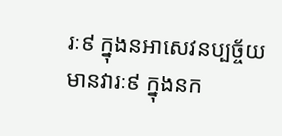រៈ៩ ក្នុងនអាសេវនប្បច្ច័យ មានវារៈ៩ ក្នុងនក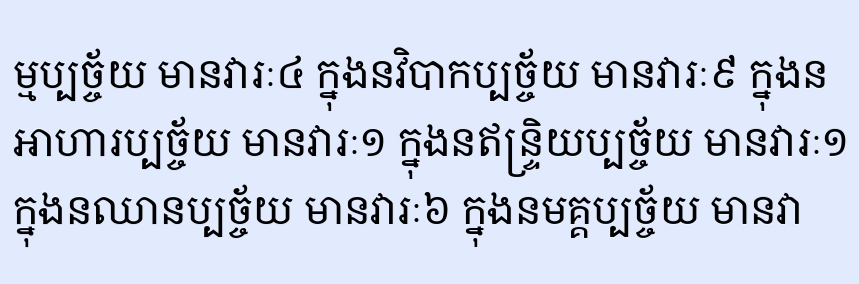ម្មប្បច្ច័យ មានវារៈ៤ ក្នុងនវិបាកប្បច្ច័យ មានវារៈ៩ ក្នុងនអាហារប្បច្ច័យ មានវារៈ១ ក្នុងនឥន្រ្ទិយប្បច្ច័យ មានវារៈ១ ក្នុងនឈានប្បច្ច័យ មានវារៈ៦ ក្នុងនមគ្គប្បច្ច័យ មានវា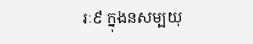រៈ៩ ក្នុងនសម្បយុ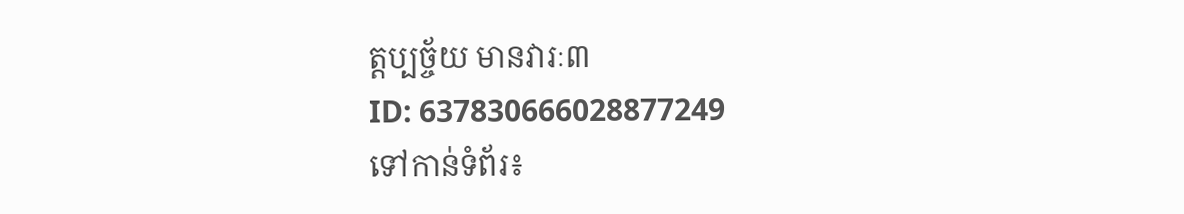ត្តប្បច្ច័យ មានវារៈ៣
ID: 637830666028877249
ទៅកាន់ទំព័រ៖